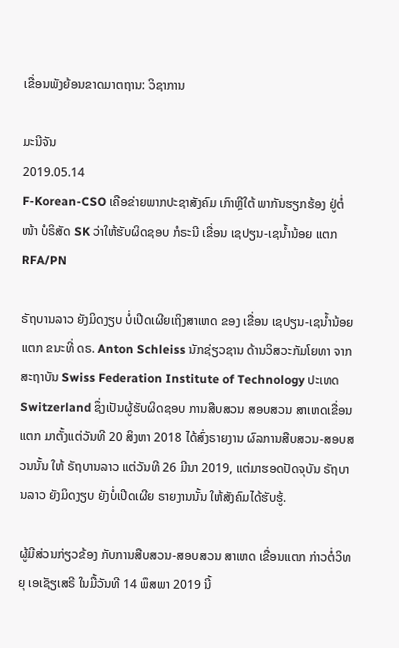ເຂື່ອນພັງຍ້ອນຂາດມາຕຖານ: ວິຊາການ

ມະນີຈັນ
2019.05.14
F-Korean-CSO ເຄືອຂ່າຍພາກປະຊາສັງຄົມ ເກົາຫຼີໃຕ້ ພາກັນຮຽກຮ້ອງ ຢູ່ຕໍ່ໜ້າ ບໍຣິສັດ SK ວ່າໃຫ້ຮັບຜິດຊອບ ກໍຣະນີ ເຂື່ອນ ເຊປຽນ-ເຊນໍ້ານ້ອຍ ແຕກ
RFA/PN

ຣັຖບານລາວ ຍັງມິດງຽບ ບໍ່ເປີດເຜີຍເຖິງສາເຫດ ຂອງ ເຂື່ອນ ເຊປຽນ-ເຊນໍ້ານ້ອຍ ແຕກ ຂນະທີ່ ດຣ. Anton Schleiss ນັກຊ່ຽວຊານ ດ້ານວິສວະກັມໂຍທາ ຈາກ ສະຖາບັນ Swiss Federation Institute of Technology ປະເທດ Switzerland ຊຶ່ງເປັນຜູ້ຮັບຜິດຊອບ ການສືບສວນ ສອບສວນ ສາເຫດເຂື່ອນແຕກ ມາຕັ້ງແຕ່ວັນທີ 20 ສິງຫາ 2018 ໄດ້ສົ່ງຣາຍງານ ຜົລການສືບສວນ-ສອບສວນນັ້ນ ໃຫ້ ຣັຖບານລາວ ແຕ່ວັນທີ 26 ມີນາ 2019, ແຕ່ມາຮອດປັດຈຸບັນ ຣັຖບານລາວ ຍັງມິດງຽບ ຍັງບໍ່ເປີດເຜີຍ ຣາຍງານນັ້ນ ໃຫ້ສັງຄົມໄດ້ຮັບຮູ້.

ຜູ້ມີສ່ວນກ່ຽວຂ້ອງ ກັບການສືບສວນ-ສອບສວນ ສາເຫດ ເຂື່ອນແຕກ ກ່າວຕໍ່ວິທຍຸ ເອເຊັຽເສຣີ ໃນມື້ວັນທີ 14 ພຶສພາ 2019 ນີ້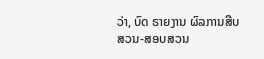ວ່າ, ບົດ ຣາຍງານ ຜົລການສືບສວນ-ສອບສວນ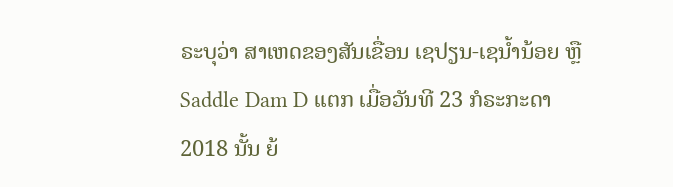ຣະບຸວ່າ ສາເຫດຂອງສັນເຂື່ອນ ເຊປຽນ-ເຊນໍ້ານ້ອຍ ຫຼື Saddle Dam D ແຕກ ເມື່ອວັນທີ 23 ກໍຣະກະດາ 2018 ນັ້ນ ຍ້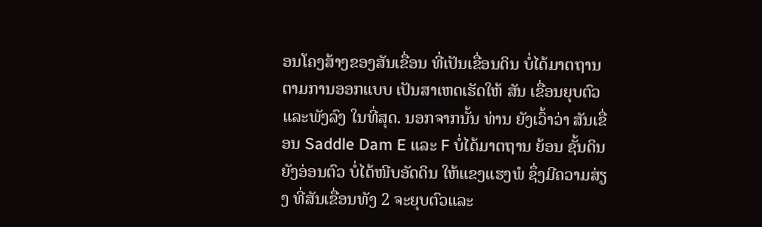ອນໂຄງສ້າງຂອງສັນເຂື່ອນ ທີ່ເປັນເຂື່ອນດິນ ບໍ່ໄດ້ມາຕຖານ ຕາມການອອກແບບ ເປັນສາເຫດເຮັດໃຫ້ ສັນ ເຂື່ອນຍຸບຕົວ ແລະພັງລົງ ໃນທີ່ສຸດ. ນອກຈາກນັ້ນ ທ່ານ ຍັງເວົ້າວ່າ ສັນເຂື່ອນ Saddle Dam E ແລະ F ບໍ່ໄດ້ມາຕຖານ ຍ້ອນ ຊັ້ນດິນຍັງອ່ອນຕົວ ບໍ່ໄດ້ໜີບອັດດິນ ໃຫ້ແຂງແຮງພໍ ຊຶ່ງມີຄວາມສ່ຽງ ທີ່ສັນເຂື່ອນທັງ 2 ຈະຍຸບຕົວແລະ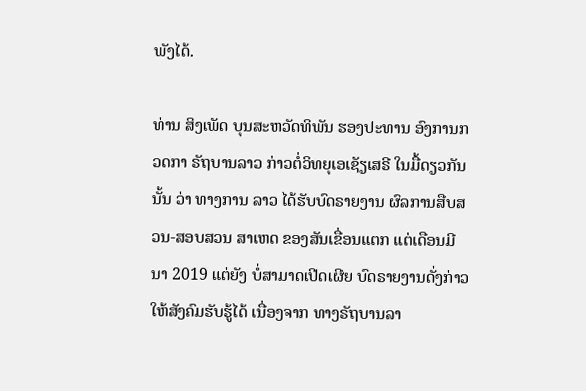ພັງໄດ້.

ທ່ານ ສິງເພັດ ບຸນສະຫວັດທິພັນ ຮອງປະທານ ອົງການກວດກາ ຣັຖບານລາວ ກ່າວຕໍ່ວິທຍຸເອເຊັຽເສຣີ ໃນມື້ດຽວກັນນັ້ນ ວ່າ ທາງການ ລາວ ໄດ້ຮັບບົດຣາຍງານ ຜົລການສືບສວນ-ສອບສວນ ສາເຫດ ຂອງສັນເຂື່ອນແຕກ ແຕ່ເດືອນມີນາ 2019 ແຕ່ຍັງ ບໍ່ສາມາດເປີດເຜີຍ ບົດຣາຍງານດັ່ງກ່າວ ໃຫ້ສັງຄົມຮັບຮູ້ໄດ້ ເນື່ອງຈາກ ທາງຣັຖບານລາ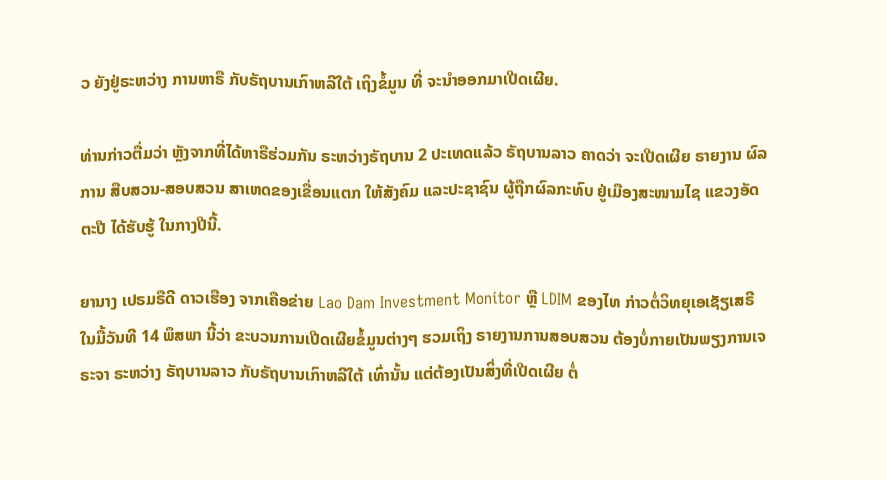ວ ຍັງຢູ່ຣະຫວ່າງ ການຫາຣື ກັບຣັຖບານເກົາຫລີໃຕ້ ເຖິງຂໍ້ມູນ ທີ່ ຈະນໍາອອກມາເປີດເຜີຍ.

ທ່ານກ່າວຕື່ມວ່າ ຫຼັງຈາກທີ່ໄດ້ຫາຣືຮ່ວມກັນ ຣະຫວ່າງຣັຖບານ 2 ປະເທດແລ້ວ ຣັຖບານລາວ ຄາດວ່າ ຈະເປີດເຜີຍ ຣາຍງານ ຜົລການ ສືບສວນ-ສອບສວນ ສາເຫດຂອງເຂື່ອນແຕກ ໃຫ້ສັງຄົມ ແລະປະຊາຊົນ ຜູ້ຖືກຜົລກະທົບ ຢູ່ເມືອງສະໜາມໄຊ ແຂວງອັດຕະປື ໄດ້ຮັບຮູ້ ໃນກາງປີນີ້.

ຍານາງ ເປຣມຣືດີ ດາວເຮືອງ ຈາກເຄືອຂ່າຍ Lao Dam Investment Monitor ຫຼື LDIM ຂອງໄທ ກ່າວຕໍ່ວິທຍຸເອເຊັຽເສຣີ ໃນມື້ວັນທີ 14 ພຶສພາ ນີ້ວ່າ ຂະບວນການເປີດເຜີຍຂໍ້ມູນຕ່າງໆ ຮວມເຖິງ ຣາຍງານການສອບສວນ ຕ້ອງບໍ່ກາຍເປັນພຽງການເຈຣະຈາ ຣະຫວ່າງ ຣັຖບານລາວ ກັບຣັຖບານເກົາຫລີໃຕ້ ເທົ່ານັ້ນ ແຕ່ຕ້ອງເປັນສິ່ງທີ່ເປີດເຜີຍ ຕໍ່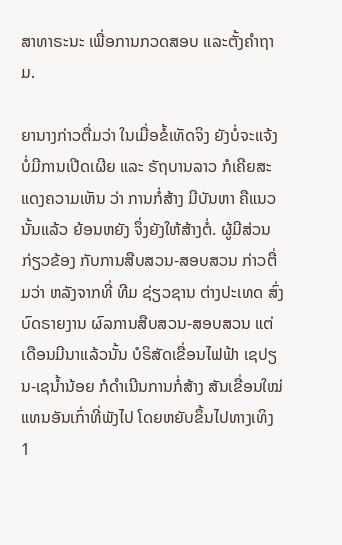ສາທາຣະນະ ເພື່ອການກວດສອບ ແລະຕັ້ງຄໍາຖາມ.

ຍານາງກ່າວຕື່ມວ່າ ໃນເມື່ອຂໍ້ເທັດຈິງ ຍັງບໍ່ຈະແຈ້ງ ບໍ່ມີການເປີດເຜີຍ ແລະ ຣັຖບານລາວ ກໍເຄີຍສະແດງຄວາມເຫັນ ວ່າ ການກໍ່ສ້າງ ມີບັນຫາ ຄືແນວນັ້ນແລ້ວ ຍ້ອນຫຍັງ ຈຶ່ງຍັງໃຫ້ສ້າງຕໍ່. ຜູ້ມີສ່ວນກ່ຽວຂ້ອງ ກັບການສືບສວນ-ສອບສວນ ກ່າວຕື່ມວ່າ ຫລັງຈາກທີ່ ທີມ ຊ່ຽວຊານ ຕ່າງປະເທດ ສົ່ງບົດຣາຍງານ ຜົລການສືບສວນ-ສອບສວນ ແຕ່ເດືອນມີນາແລ້ວນັ້ນ ບໍຣິສັດເຂື່ອນໄຟຟ້າ ເຊປຽນ-ເຊນໍ້ານ້ອຍ ກໍດໍາເນີນການກໍ່ສ້າງ ສັນເຂື່ອນໃໝ່ ແທນອັນເກົ່າທີ່ພັງໄປ ໂດຍຫຍັບຂຶ້ນໄປທາງເທິງ 1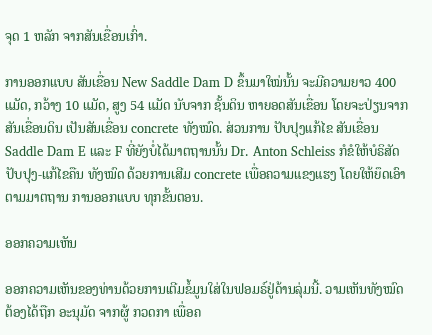ຈຸດ 1 ຫລັກ ຈາກສັນເຂື່ອນເກົ່າ.

ການອອກແບບ ສັນເຂື່ອນ New Saddle Dam D ຂຶ້ນມາໃໝ່ນັ້ນ ຈະມີຄວາມຍາວ 400 ແມັດ, ກວ້າງ 10 ແມັດ, ສູງ 54 ແມັດ ນັບຈາກ ຊັ້ນດິນ ຫາຍອດສັນເຂື່ອນ ໂດຍຈະປ່ຽນຈາກສັນເຂື່ອນດິນ ເປັນສັນເຂື່ອນ concrete ທັງໝົດ. ສ່ວນການ ປັບປຸງແກ້ໄຂ ສັນເຂື່ອນ Saddle Dam E ແລະ F ທີ່ຍັງບໍ່ໄດ້ມາຕຖານນັ້ນ Dr. Anton Schleiss ກໍຂໍໃຫ້ບໍຣິສັດປັບປຸງ-ແກ້ໄຂຄືນ ທັງໝົດ ດ້ວຍການເສີມ concrete ເພື່ອຄວາມແຂງແຮງ ໂດຍໃຫ້ຍຶດເອົາຕາມມາຕຖານ ການອອກແບບ ທຸກຂັ້ນຕອນ.

ອອກຄວາມເຫັນ

ອອກຄວາມເຫັນຂອງທ່ານດ້ວຍການເຕີມຂໍ້ມູນໃສ່ໃນຟອມຣ໌ຢູ່ດ້ານລຸ່ມນີ້. ວາມເຫັນທັງໝົດ ຕ້ອງໄດ້ຖືກ ອະນຸມັດ ຈາກຜູ້ ກວດກາ ເພື່ອຄ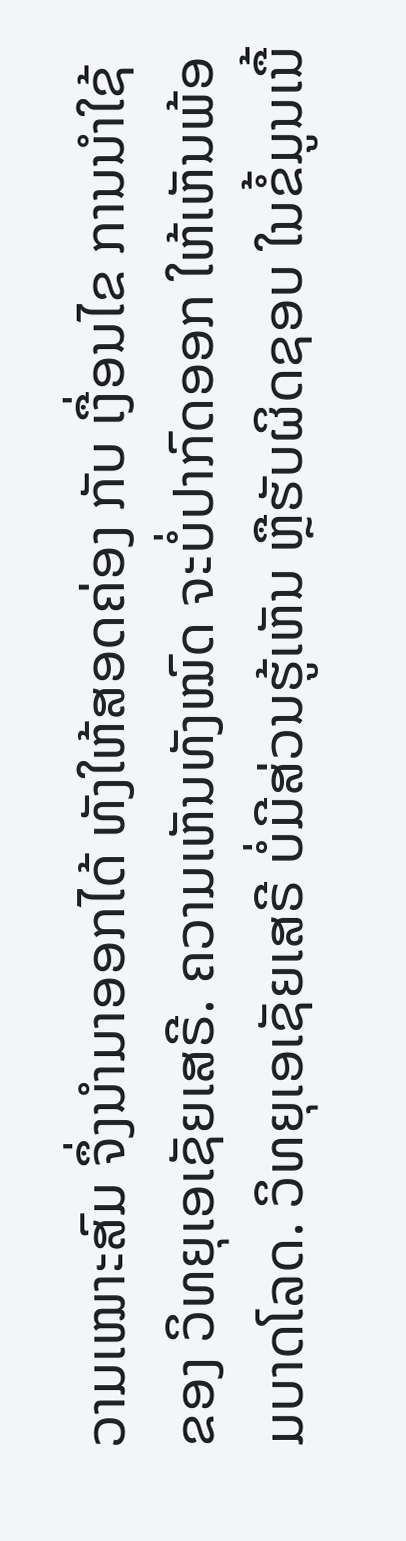ວາມເໝາະສົມ ຈຶ່ງນໍາມາອອກໄດ້ ທັງໃຫ້ສອດຄ່ອງ ກັບ ເງື່ອນໄຂ ການນຳໃຊ້ ຂອງ ວິທຍຸເອເຊັຍເສຣີ. ຄວາມເຫັນທັງໝົດ ຈະບໍ່ປາກົດອອກ ໃຫ້ເຫັນພ້ອມບາດໂລດ. ວິທຍຸເອເຊັຍເສຣີ ບໍ່ມີສ່ວນຮູ້ເຫັນ ຫຼືຮັບຜິດຊອບ ໃນຂໍ້ມູນເນື້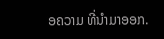ອຄວາມ ທີ່ນໍາມາອອກ.